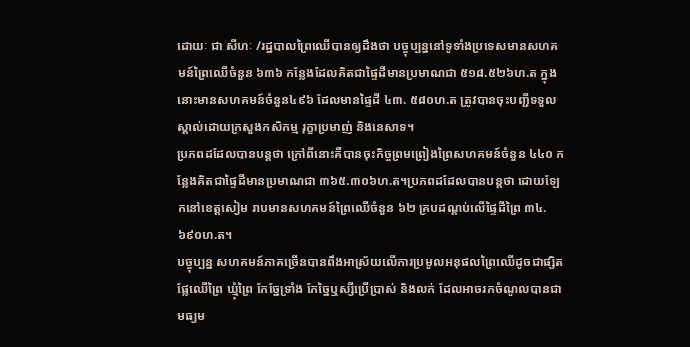ដោយៈ ជា សីហៈ /រដ្ឋបាលព្រៃឈើបានឲ្យដឹងថា បច្ចុប្បន្ននៅទូទាំងប្រទេសមានសហគមន៍ព្រៃឈើចំនួន ៦៣៦ កន្លែងដែលគិតជាផ្ទៃដីមានប្រមាណជា ៥១៨.៥២៦ហ.ត ក្នុងនោះមានសហគមន៍ចំនួន៤៩៦ ដែលមានផ្ទៃដី ៤៣. ៥៨០ហ.ត ត្រូវបានចុះបញ្ជីទទួលស្គាល់ដោយក្រសួងកសិកម្ម រុក្ខាប្រមាញ់ និងនេសាទ។
ប្រភពដដែលបានបន្តថា ក្រៅពីនោះគឺបានចុះកិច្ចព្រមព្រៀងព្រៃសហគមន៍ចំនួន ៤៤០ កន្លែងគិតជាផ្ទៃដីមានប្រមាណជា ៣៦៥.៣០៦ហ.ត។ប្រភពដដែលបានបន្តថា ដោយឡែកនៅខេត្តសៀម រាបមានសហគមន៍ព្រៃឈើចំនួន ៦២ គ្របដណ្តប់លើផ្ទៃដីព្រៃ ៣៤.៦៩០ហ.ត។
បច្ចុប្បន្ន សហគមន៍ភាគច្រើនបានពឹងអាស្រ័យលើការប្រមូលអនុផលព្រៃឈើដូចជាផ្សិត ផ្លែឈើព្រៃ ឃ្មុំព្រៃ កែច្នែទ្រាំង កែច្នៃឬស្សីប្រើប្រាស់ និងលក់ ដែលអាចរកចំណូលបានជាមធ្យម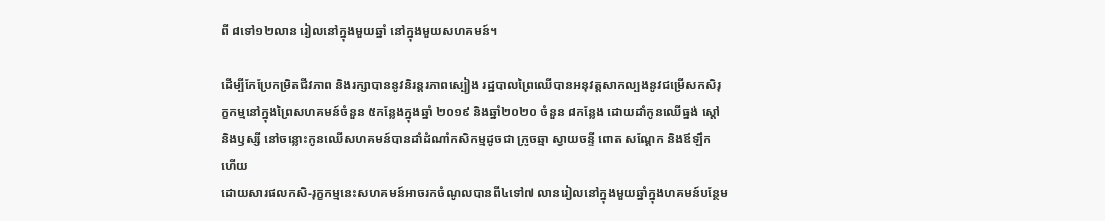ពី ៨ទៅ១២លាន រៀលនៅក្នុងមួយឆ្នាំ នៅក្នុងមួយសហគមន៍។

ដើម្បីកែប្រែកម្រិតជីវភាព និងរក្សាបាននូវនិរន្តរភាពស្បៀង រដ្ឋបាលព្រៃឈើបានអនុវត្តសាកល្បងនូវជម្រើសកសិរុក្ខកម្មនៅក្នុងព្រៃសហគមន៍ចំនួន ៥កន្លែងក្នុងឆ្នាំ ២០១៩ និងឆ្នាំ២០២០ ចំនួន ៨កន្លែង ដោយដាំកូនឈើធ្នង់ ស្តៅ និងឫស្សី នៅចន្លោះកូនឈើសហគមន៍បានដាំដំណាំកសិកម្មដូចជា ក្រូចឆ្មា ស្វាយចន្ទី ពោត សណ្តែក និងឪឡឹក ហើយ
ដោយសារផលកសិ-រុក្ខកម្មនេះសហគមន៍អាចរកចំណូលបានពី៤ទៅ៧ លានរៀលនៅក្នុងមួយឆ្នាំក្នុងហគមន៍បន្ថែម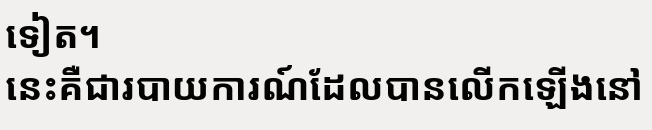ទៀត។
នេះគឺជារបាយការណ៍ដែលបានលើកឡើងនៅ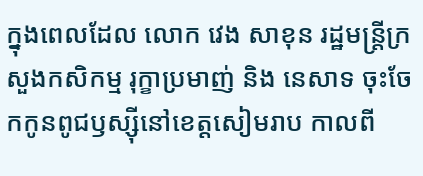ក្នុងពេលដែល លោក វេង សាខុន រដ្ឋមន្ត្រីក្រសួងកសិកម្ម រុក្ខាប្រមាញ់ និង នេសាទ ចុះចែកកូនពូជឫស្ស៊ីនៅខេត្តសៀមរាប កាលពី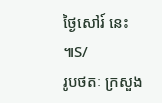ថ្ងៃសៅរ៍ នេះ ៕S/
រូបថតៈ ក្រសួង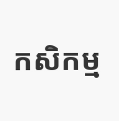កសិកម្ម